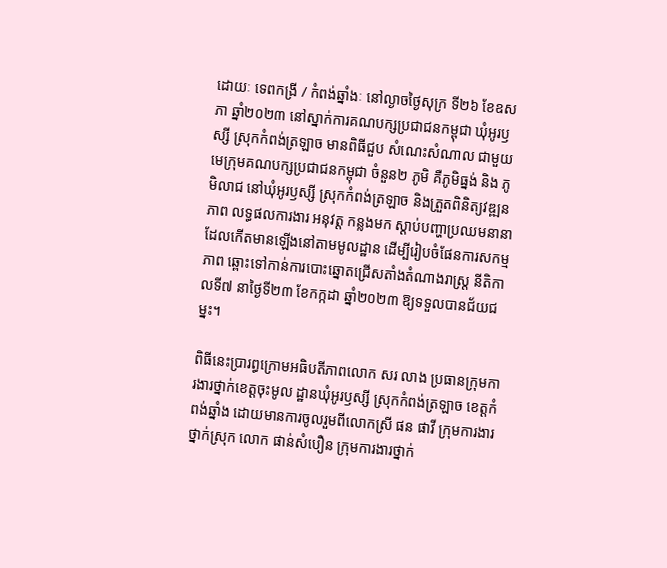ដោយៈ ទេពកង្រី / កំពង់ឆ្នាំងៈ នៅល្ងាចថ្ងៃសុក្រ ទី២៦ ខែឧសភា ឆ្នាំ២០២៣ នៅស្នាក់ការគណបក្សប្រជាជនកម្ពុជា ឃុំអូរឫស្សី ស្រុកកំពង់ត្រឡាច មានពិធីជួប សំណេះសំណាល ជាមួយមេក្រុមគណបក្សប្រជាជនកម្ពុជា ចំនួន២ ភូមិ គឺភូមិធ្នង់ និង ភូមិលាជ នៅឃុំអូរឫស្សី ស្រុកកំពង់ត្រឡាច និងត្រួតពិនិត្យវឌ្ឍនភាព លទ្ធផលការងារ អនុវត្ត កន្លងមក ស្ដាប់បញ្ហាប្រឈមនានា ដែលកើតមានឡើងនៅតាមមូលដ្ឋាន ដើម្បីរៀបចំផែនការសកម្មភាព ឆ្ពោះទៅកាន់ការបោះឆ្នោតជ្រើសតាំងតំណាងរាស្រ្ត នីតិកាលទី៧ នាថ្ងៃទី២៣ ខែកក្កដា ឆ្នាំ២០២៣ ឱ្យទទួលបានជ័យជម្នះ។

ពិធីនេះប្រារព្ធក្រោមអធិបតីភាពលោក សរ លាង ប្រធានក្រុមការងារថ្នាក់ខេត្តចុះមូល ដ្ឋានឃុំអូរឫស្សី ស្រុកកំពង់ត្រឡាច ខេត្តកំពង់ឆ្នាំង ដោយមានការចូលរួមពីលោកស្រី ផន ផាវី ក្រុមការងារថ្នាក់ស្រុក លោក ផាន់សំបឿន ក្រុមការងារថ្នាក់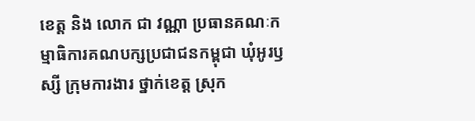ខេត្ត និង លោក ជា វណ្ណា ប្រធានគណៈកម្មាធិការគណបក្សប្រជាជនកម្ពុជា ឃុំអូរឫស្សី ក្រុមការងារ ថ្នាក់ខេត្ត ស្រុក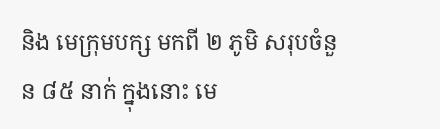និង មេក្រុមបក្ស មកពី ២ ភូមិ សរុបចំនួន ៨៥ នាក់ ក្នុងនោះ មេ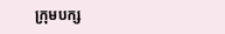ក្រុមបក្ស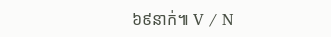៦៩នាក់៕ V / N